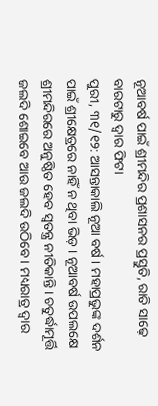ନୂଆବର୍ଷ ପାଇଁ ଶ୍ରୀମନ୍ଦିର ପ୍ରଶାସନର ପ୍ରସ୍ତୁତି, ରାତି ସାଢ଼େ ବାରଟାରୁ ଦ୍ବାର ଫିଟା
ପୁରୀ, ୩୧/୧୨: ଆସନ୍ତାକାଲି ନୂଆ ବର୍ଷ । ମହାପ୍ରଭୁଙ୍କ ଦର୍ଶନ ପାଇଁ ଶ୍ରୀକ୍ଷେତ୍ରରେ ନାହିଁ ନ ଥିବା ଭିଡ଼ । ନୂଆବର୍ଷ ଉପଲକ୍ଷେ ଶ୍ରୀମନ୍ଦିରରେ ଅନୁଷ୍ଠିତ ହେବ ସ୍ୱତନ୍ତ୍ର ନୀତିକାନ୍ତି । ଚତୁର୍ଦ୍ଧାମୂର୍ତ୍ତି ଜଲଦି ଶୋଇବେ ଆଉ ଜଲଦି ଉଠିବେ । ମଧ୍ୟରାତ୍ର ଦ୍ୱାର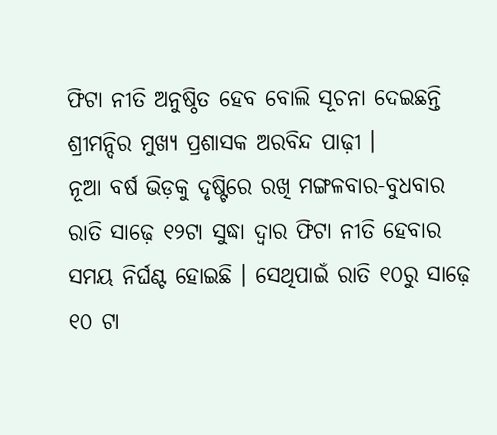ଫିଟା ନୀତି ଅନୁଷ୍ଠିତ ହେବ ବୋଲି ସୂଚନା ଦେଇଛନ୍ତି ଶ୍ରୀମନ୍ଦିର ମୁଖ୍ୟ ପ୍ରଶାସକ ଅରବିନ୍ଦ ପାଢ଼ୀ ।
ନୂଆ ବର୍ଷ ଭିଡ଼କୁ ଦୃଷ୍ଟିରେ ରଖି ମଙ୍ଗଳବାର-ବୁଧବାର ରାତି ସାଢ଼େ ୧୨ଟା ସୁଦ୍ଧା ଦ୍ୱାର ଫିଟା ନୀତି ହେବାର ସମୟ ନିର୍ଘଣ୍ଟ ହୋଇଛି । ସେଥିପାଇଁ ରାତି ୧୦ରୁ ସାଢ଼େ ୧୦ ଟା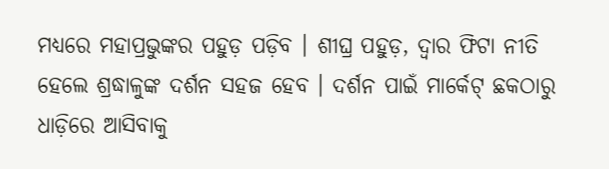ମଧ୍ୟରେ ମହାପ୍ରଭୁଙ୍କର ପହୁଡ଼ ପଡ଼ିବ । ଶୀଘ୍ର ପହୁଡ଼, ଦ୍ୱାର ଫିଟା ନୀତି ହେଲେ ଶ୍ରଦ୍ଧାଳୁଙ୍କ ଦର୍ଶନ ସହଜ ହେବ । ଦର୍ଶନ ପାଇଁ ମାର୍କେଟ୍ ଛକଠାରୁ ଧାଡ଼ିରେ ଆସିବାକୁ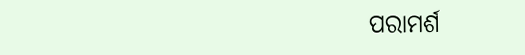ପରାମର୍ଶ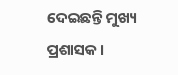ଦେଇଛନ୍ତି ମୁଖ୍ୟ ପ୍ରଶାସକ ।